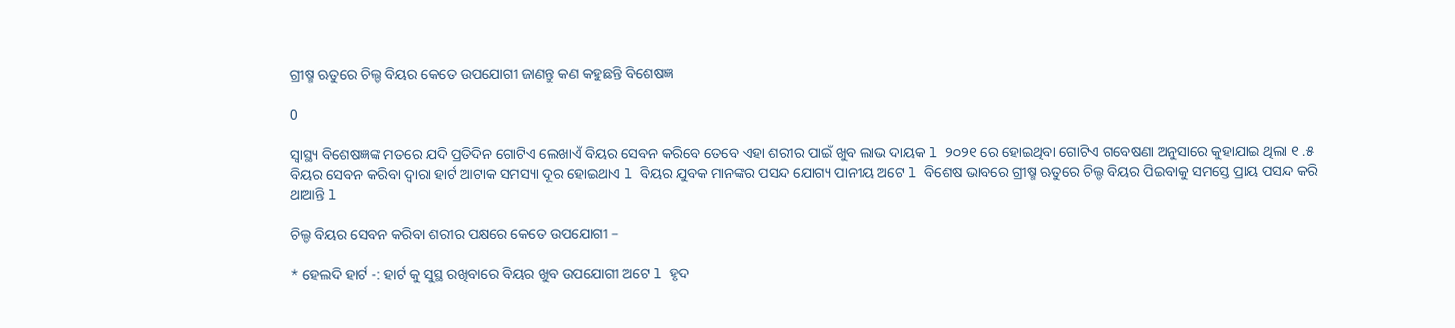ଗ୍ରୀଷ୍ମ ଋତୁରେ ଚିଲ୍ଡ ବିୟର କେତେ ଉପଯୋଗୀ ଜାଣନ୍ତୁ କଣ କହୁଛନ୍ତି ବିଶେଷଜ୍ଞ

0

ସ୍ୱାସ୍ଥ୍ୟ ବିଶେଷଜ୍ଞଙ୍କ ମତରେ ଯଦି ପ୍ରତିଦିନ ଗୋଟିଏ ଲେଖାଏଁ ବିୟର ସେବନ କରିବେ ତେବେ ଏହା ଶରୀର ପାଇଁ ଖୁବ ଲାଭ ଦାୟକ l ୨୦୨୧ ରେ ହୋଇଥିବା ଗୋଟିଏ ଗବେଷଣା ଅନୁସାରେ କୁହାଯାଇ ଥିଲା ୧ .୫ ବିୟର ସେବନ କରିବା ଦ୍ୱାରା ହାର୍ଟ ଆଟାକ ସମସ୍ୟା ଦୂର ହୋଇଥାଏ l ବିୟର ଯୁବକ ମାନଙ୍କର ପସନ୍ଦ ଯୋଗ୍ୟ ପାନୀୟ ଅଟେ l ବିଶେଷ ଭାବରେ ଗ୍ରୀଷ୍ମ ଋତୁରେ ଚିଲ୍ଡ ବିୟର ପିଇବାକୁ ସମସ୍ତେ ପ୍ରାୟ ପସନ୍ଦ କରି ଥାଆନ୍ତି l

ଚିଲ୍ଡ ବିୟର ସେବନ କରିବା ଶରୀର ପକ୍ଷରେ କେତେ ଉପଯୋଗୀ –

* ହେଲଦି ହାର୍ଟ -: ହାର୍ଟ କୁ ସୁସ୍ଥ ରଖିବାରେ ବିୟର ଖୁବ ଉପଯୋଗୀ ଅଟେ l ହୃଦ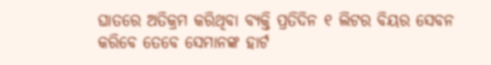ଘାତରେ ଅତିକ୍ରମ କରିଥିବା ବ୍ୟକ୍ତି ପ୍ରତିଦିନ ୧ ଲିଟର ବିୟର ସେବନ କରିବେ ତେବେ ସେମାନଙ୍କ ହାର୍ଟ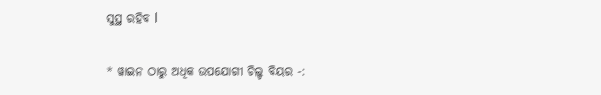ସୁସ୍ଥ ରହିବ l

* ୱାଇନ ଠାରୁ ଅଧିକ ଉପଯୋଗୀ ଚିଲ୍ଡ ବିୟର -: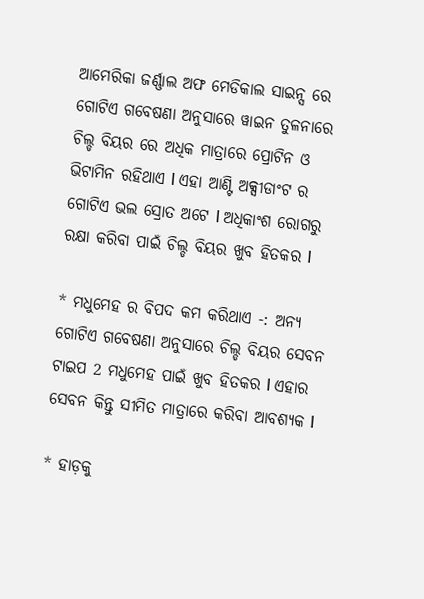ଆମେରିକା ଜର୍ଣ୍ଣାଲ ଅଫ ମେଡିକାଲ ସାଇନ୍ସ ରେ ଗୋଟିଏ ଗବେଷଣା ଅନୁସାରେ ୱାଇନ ତୁଳନାରେ ଚିଲ୍ଡ ବିୟର ରେ ଅଧିକ ମାତ୍ରାରେ ପ୍ରୋଟିନ ଓ ଭିଟାମିନ ରହିଥାଏ l ଏହା ଆଣ୍ଟି ଅକ୍ସୀଡାଂଟ ର ଗୋଟିଏ ଭଲ ସ୍ରୋତ ଅଟେ l ଅଧିକାଂଶ ରୋଗରୁ ରକ୍ଷା କରିବା ପାଇଁ ଚିଲ୍ଡ ବିୟର ଖୁବ ହିତକର l

* ମଧୁମେହ ର ବିପଦ କମ କରିଥାଏ -: ଅନ୍ୟ ଗୋଟିଏ ଗବେଷଣା ଅନୁସାରେ ଚିଲ୍ଡ ବିୟର ସେବନ ଟାଇପ 2 ମଧୁମେହ ପାଇଁ ଖୁବ ହିତକର l ଏହାର ସେବନ କିନ୍ତୁ ସୀମିତ ମାତ୍ରାରେ କରିବା ଆବଶ୍ୟକ l

* ହାଡ଼କୁ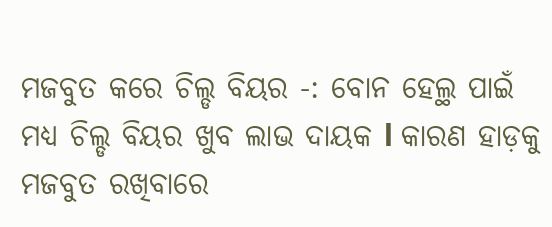ମଜବୁତ କରେ ଚିଲ୍ଡ ବିୟର -: ବୋନ ହେଲ୍ଥ ପାଇଁ ମଧ୍ୟ ଚିଲ୍ଡ ବିୟର ଖୁବ ଲାଭ ଦାୟକ l କାରଣ ହାଡ଼କୁ ମଜବୁତ ରଖିବାରେ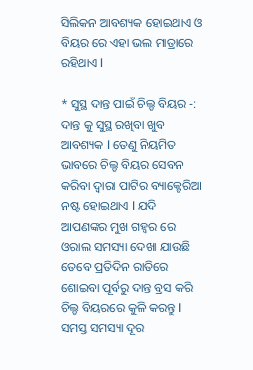ସିଲିକନ ଆବଶ୍ୟକ ହୋଇଥାଏ ଓ ବିୟର ରେ ଏହା ଭଲ ମାତ୍ରାରେ ରହିଥାଏ l

* ସୁସ୍ଥ ଦାନ୍ତ ପାଇଁ ଚିଲ୍ଡ ବିୟର -: ଦାନ୍ତ କୁ ସୁସ୍ଥ ରଖିବା ଖୁବ ଆବଶ୍ୟକ l ତେଣୁ ନିୟମିତ ଭାବରେ ଚିଲ୍ଡ ବିୟର ସେବନ କରିବା ଦ୍ୱାରା ପାଟିର ବ୍ୟାକ୍ଟେରିଆ ନଷ୍ଟ ହୋଇଥାଏ l ଯଦି ଆପଣଙ୍କର ମୁଖ ଗହ୍ୱର ରେ ଓରାଲ ସମସ୍ୟା ଦେଖା ଯାଉଛି ତେବେ ପ୍ରତିଦିନ ରାତିରେ ଶୋଇବା ପୂର୍ବରୁ ଦାନ୍ତ ବ୍ରସ କରି ଚିଲ୍ଡ ବିୟରରେ କୁଳି କରନ୍ତୁ l ସମସ୍ତ ସମସ୍ୟା ଦୂର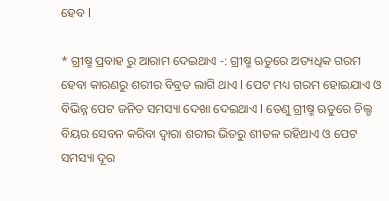ହେବ l

* ଗ୍ରୀଷ୍ମ ପ୍ରବାହ ରୁ ଆରାମ ଦେଇଥାଏ -: ଗ୍ରୀଷ୍ମ ଋତୁରେ ଅତ୍ୟଧିକ ଗରମ ହେବା କାରଣରୁ ଶରୀର ବିବ୍ରତ ଲାଗି ଥାଏ l ପେଟ ମଧ୍ୟ ଗରମ ହୋଇଯାଏ ଓ ବିଭିନ୍ନ ପେଟ ଜନିତ ସମସ୍ୟା ଦେଖା ଦେଇଥାଏ l ତେଣୁ ଗ୍ରୀଷ୍ମ ଋତୁରେ ଚିଲ୍ଡ ବିୟର ସେବନ କରିବା ଦ୍ୱାରା ଶରୀର ଭିତରୁ ଶୀତଳ ରହିଥାଏ ଓ ପେଟ ସମସ୍ୟା ଦୂର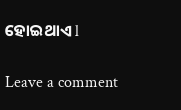ହୋଇଥାଏ l

Leave a comment